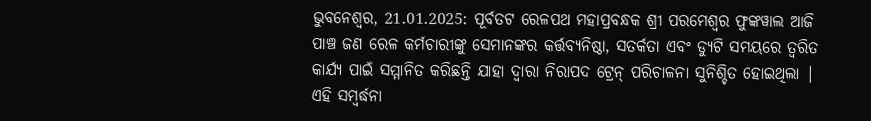ଭୁବନେଶ୍ୱର, 21.01.2025: ପୂର୍ବତଟ ରେଳପଥ ମହାପ୍ରବନ୍ଧକ ଶ୍ରୀ ପରମେଶ୍ୱର ଫୁଙ୍କୱାଲ ଆଜି ପାଞ୍ଚ ଜଣ ରେଳ କର୍ମଚାରୀଙ୍କୁ ସେମାନଙ୍କର କର୍ତ୍ତବ୍ୟନିଷ୍ଠା, ସତର୍କତା ଏବଂ ଡ୍ୟୁଟି ସମୟରେ ତ୍ୱରିତ କାର୍ଯ୍ୟ ପାଇଁ ସମ୍ମାନିତ କରିଛନ୍ତି ଯାହା ଦ୍ୱାରା ନିରାପଦ ଟ୍ରେନ୍ ପରିଚାଳନା ସୁନିଶ୍ଚିତ ହୋଇଥିଲା | ଏହି ସମ୍ବର୍ଦ୍ଧନା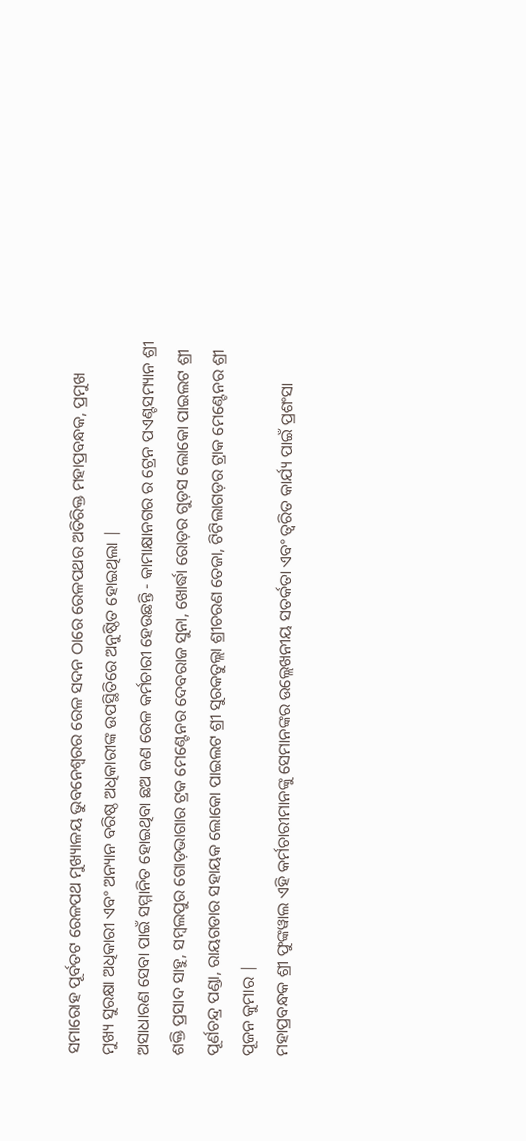ସମାରୋହ ପୂର୍ବତଟ ରେଳପଥ ମୁଖ୍ୟାଳୟ ଭୁବନେଶ୍ୱରର ରେଳ ସଦନ ଠାରେ ରେଳପଥର ଅତିରିକ୍ତ ମହାପ୍ରବନ୍ଧକ, ପ୍ରମୁଖ ମୁଖ୍ୟ ସୁରକ୍ଷା ଅଧିକାରୀ ଏବଂ ଅନ୍ୟାନ ବରିଷ୍ଠ ଅଧିକାରୀଙ୍କ ଉପସ୍ଥିତିରେ ଅନୁଷ୍ଠିତ ହୋଇଥିଲା |
ଅସାଧାରଣ ସେବା ପାଇଁ ସମ୍ମାନିତ ହୋଇଥିବା ଛଅ ଜଣ ରେଳ କର୍ମଚାରୀ ହେଉଛନ୍ତି - କାମାକ୍ଷାନଗର ର ଟ୍ରେନ ପଏଣ୍ଟସମ୍ୟାନ ଶ୍ରୀ ଶକ୍ତି ପ୍ରସାଦ ସାହୁ, ସମ୍ବଲପୁର ଗୋଡ଼ଭାଗାର ଟ୍ରକ ମେଣ୍ଟେନର ଦେବରାଜ ସୁନା, ଖୋର୍ଦ୍ଧା ରୋଡ଼ର ଗୁଡ଼ସ ଲୋକୋ ପାଇଲଟ ଶ୍ରୀ ପୂର୍ଣଚନ୍ଦ୍ର ପଣ୍ଡା, ରାୟଗଡାର ସହାୟକ ଲୋକୋ ପାଇଲଟ ଶ୍ରୀ ସୁରକତୁଲ୍ଲା ଶ୍ରୀଚରଣ ତେଜା, ଟିଟିଲାଗଡ଼ର ଟ୍ରାକ ମେଣ୍ଟେନର ଶ୍ରୀ ପୂଜନ କୁମାର |
ମହାପ୍ରବନ୍ଧକ ଶ୍ରୀ ଫୁଙ୍କୱାଲ ଏହି କର୍ମଚାରୀମାନଙ୍କୁ ସେମାନଙ୍କର ଉଲ୍ଲେଖନୀୟ ସତର୍କତା ଏବଂ ତ୍ୱରିତ କାର୍ଯ୍ୟ ପାଇଁ ପ୍ରଶଂସା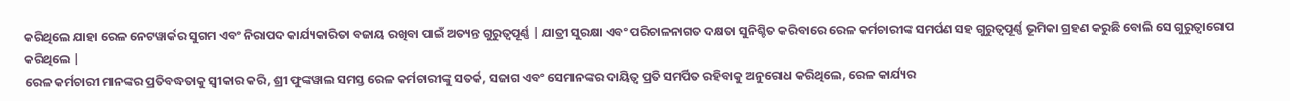କରିଥିଲେ ଯାହା ରେଳ ନେଟୱାର୍କର ସୁଗମ ଏବଂ ନିରାପଦ କାର୍ଯ୍ୟକାରିତା ବଜାୟ ରଖିବା ପାଇଁ ଅତ୍ୟନ୍ତ ଗୁରୁତ୍ୱପୂର୍ଣ୍ଣ | ଯାତ୍ରୀ ସୁରକ୍ଷା ଏବଂ ପରିଚାଳନାଗତ ଦକ୍ଷତା ସୁନିଶ୍ଚିତ କରିବାରେ ରେଳ କର୍ମଚାରୀଙ୍କ ସମର୍ପଣ ସହ ଗୁରୁତ୍ୱପୂର୍ଣ୍ଣ ଭୂମିକା ଗ୍ରହଣ କରୁଛି ବୋଲି ସେ ଗୁରୁତ୍ୱାରୋପ କରିଥିଲେ |
ରେଳ କର୍ମଚାରୀ ମାନଙ୍କର ପ୍ରତିବଦ୍ଧତାକୁ ସ୍ୱୀକାର କରି, ଶ୍ରୀ ଫୁଙ୍କୱାଲ ସମସ୍ତ ରେଳ କର୍ମଚାରୀଙ୍କୁ ସତର୍କ, ସଜାଗ ଏବଂ ସେମାନଙ୍କର ଦାୟିତ୍ୱ ପ୍ରତି ସମର୍ପିତ ରହିବାକୁ ଅନୁରୋଧ କରିଥିଲେ, ରେଳ କାର୍ଯ୍ୟର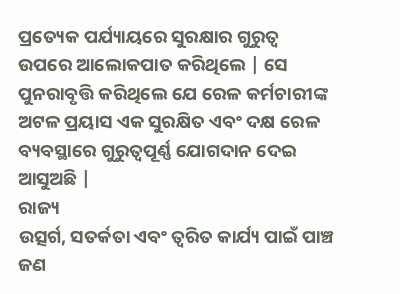ପ୍ରତ୍ୟେକ ପର୍ଯ୍ୟାୟରେ ସୁରକ୍ଷାର ଗୁରୁତ୍ୱ ଉପରେ ଆଲୋକପାତ କରିଥିଲେ | ସେ ପୁନରାବୃତ୍ତି କରିଥିଲେ ଯେ ରେଳ କର୍ମଚାରୀଙ୍କ ଅଟଳ ପ୍ରୟାସ ଏକ ସୁରକ୍ଷିତ ଏବଂ ଦକ୍ଷ ରେଳ ବ୍ୟବସ୍ଥାରେ ଗୁରୁତ୍ୱପୂର୍ଣ୍ଣ ଯୋଗଦାନ ଦେଇ ଆସୁଅଛି |
ରାଜ୍ୟ
ଉତ୍ସର୍ଗ, ସତର୍କତା ଏବଂ ତ୍ୱରିତ କାର୍ଯ୍ୟ ପାଇଁ ପାଞ୍ଚ ଜଣ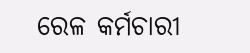ରେଳ କର୍ମଚାରୀ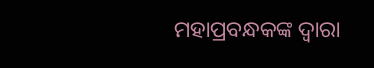ମହାପ୍ରବନ୍ଧକଙ୍କ ଦ୍ୱାରା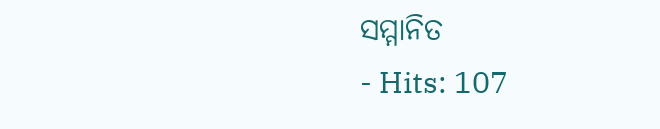ସମ୍ମାନିତ
- Hits: 107